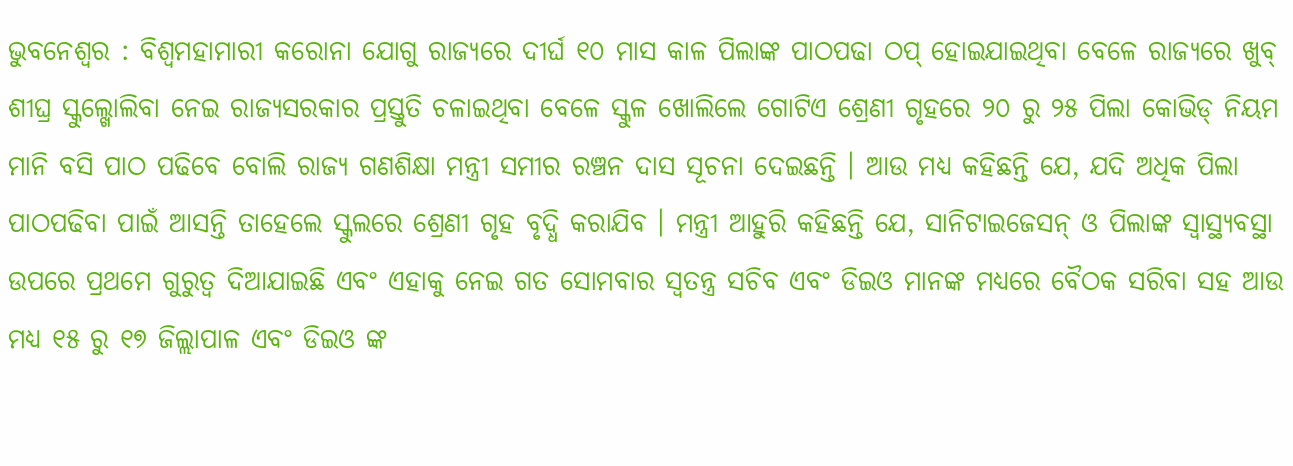ଭୁବନେଶ୍ୱର : ବିଶ୍ୱମହାମାରୀ କରୋନା ଯୋଗୁ ରାଜ୍ୟରେ ଦୀର୍ଘ ୧୦ ମାସ କାଳ ପିଲାଙ୍କ ପାଠପଢା ଠପ୍ ହୋଇଯାଇଥିବା ବେଳେ ରାଜ୍ୟରେ ଖୁବ୍ ଶୀଘ୍ର ସ୍କୁଲ୍ଖୋଲିବା ନେଇ ରାଜ୍ୟସରକାର ପ୍ରସ୍ତୁତି ଚଳାଇଥିବା ବେଳେ ସ୍କୁଳ ଖୋଲିଲେ ଗୋଟିଏ ଶ୍ରେଣୀ ଗୃହରେ ୨୦ ରୁ ୨୫ ପିଲା କୋଭିଡ୍ ନିୟମ ମାନି ବସି ପାଠ ପଢିବେ ବୋଲି ରାଜ୍ୟ ଗଣଶିକ୍ଷା ମନ୍ତ୍ରୀ ସମୀର ରଞ୍ଚନ ଦାସ ସୂଚନା ଦେଇଛନ୍ତି । ଆଉ ମଧ୍ୟ କହିଛନ୍ତି ଯେ, ଯଦି ଅଧିକ ପିଲା ପାଠପଢିବା ପାଇଁ ଆସନ୍ତି ତାହେଲେ ସ୍କୁଲରେ ଶ୍ରେଣୀ ଗୃହ ବୃଦ୍ଧି କରାଯିବ । ମନ୍ତ୍ରୀ ଆହୁରି କହିଛନ୍ତି ଯେ, ସାନିଟାଇଜେସନ୍ ଓ ପିଲାଙ୍କ ସ୍ୱାସ୍ଥ୍ୟବସ୍ଥା ଉପରେ ପ୍ରଥମେ ଗୁରୁତ୍ୱ ଦିଆଯାଇଛି ଏବଂ ଏହାକୁ ନେଇ ଗତ ସୋମବାର ସ୍ୱତନ୍ତ୍ର ସଚିବ ଏବଂ ଡିଇଓ ମାନଙ୍କ ମଧ୍ୟରେ ବୈଠକ ସରିବା ସହ ଆଉ ମଧ୍ୟ ୧୫ ରୁ ୧୭ ଜିଲ୍ଲାପାଳ ଏବଂ ଡିଇଓ ଙ୍କ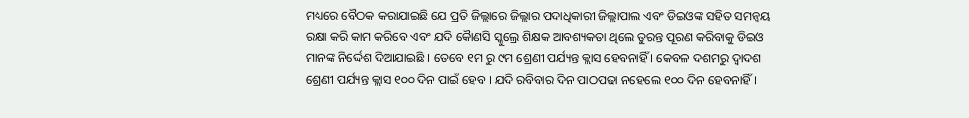ମଧ୍ୟରେ ବୈଠକ କରାଯାଇଛି ଯେ ପ୍ରତି ଜିଲ୍ଲାରେ ଜିଲ୍ଲାର ପଦାଧିକାରୀ ଜିଲ୍ଲାପାଲ ଏବଂ ଡିଇଓଙ୍କ ସହିତ ସମନ୍ୱୟ ରକ୍ଷା କରି କାମ କରିବେ ଏବଂ ଯଦି କୈାଣସି ସ୍କୁଲ୍ରେ ଶିକ୍ଷକ ଆବଶ୍ୟକତା ଥିଲେ ତୁରନ୍ତ ପୂରଣ କରିବାକୁ ଡିଇଓ ମାନଙ୍କ ନିର୍ଦ୍ଦେଶ ଦିଆଯାଇଛି । ତେବେ ୧ମ ରୁ ୯ମ ଶ୍ରେଣୀ ପର୍ଯ୍ୟନ୍ତ କ୍ଲାସ ହେବନାହିଁ । କେବଳ ଦଶମରୁ ଦ୍ୱାଦଶ ଶ୍ରେଣୀ ପର୍ଯ୍ୟନ୍ତ କ୍ଲାସ ୧୦୦ ଦିନ ପାଇଁ ହେବ । ଯଦି ରବିବାର ଦିନ ପାଠପଢା ନହେଲେ ୧୦୦ ଦିନ ହେବନାହିଁ ।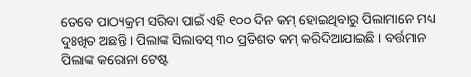ତେବେ ପାଠ୍ୟକ୍ରମ ସରିବା ପାଇଁ ଏହି ୧୦୦ ଦିନ କମ୍ ହୋଇଥିବାରୁ ପିଲାମାନେ ମଧ୍ୟ ଦୁଃଖିତ ଅଛନ୍ତି । ପିଲାଙ୍କ ସିଲାବସ୍ ୩୦ ପ୍ରତିଶତ କମ୍ କରିଦିଆଯାଇଛି । ବର୍ତ୍ତମାନ ପିଲାଙ୍କ କରୋନା ଟେଷ୍ଟ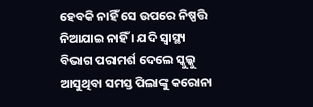ହେବକି ନାହିଁ ସେ ଉପରେ ନିଷ୍ପତ୍ତି ନିଆଯାଇ ନାହିଁ । ଯଦି ସ୍ୱାସ୍ଥ୍ୟ ବିଭାଗ ପରାମର୍ଶ ଦେଲେ ସ୍କୁଲ୍କୁ ଆସୁଥିବା ସମସ୍ତ ପିଲାଙ୍କୁ କରୋନା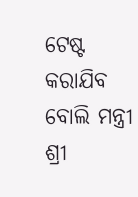ଟେଷ୍ଟ କରାଯିବ ବୋଲି ମନ୍ତ୍ରୀ ଶ୍ରୀ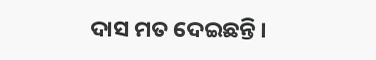ଦାସ ମତ ଦେଇଛନ୍ତି ।